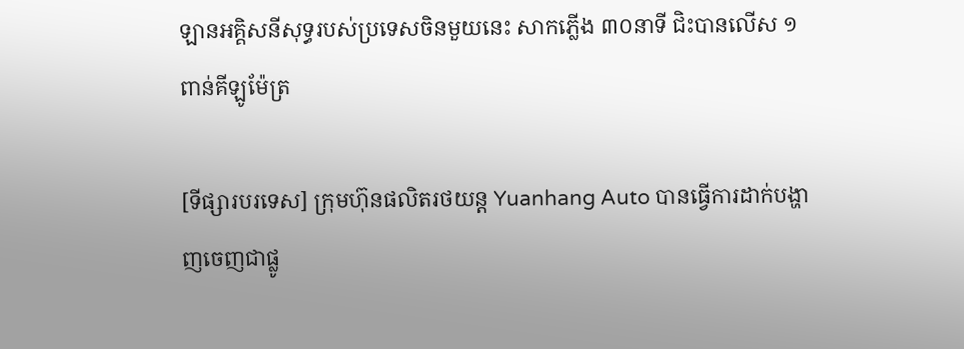ឡានអគ្គិសនីសុទ្ធរបស់ប្រទេសចិនមួយនេះ សាកភ្លើង ៣០នាទី ជិះបានលើស ១ពាន់គីឡូម៉ែត្រ

[ទីផ្សារបរទេស] ក្រុមហ៊ុនផលិតរថយន្ត Yuanhang Auto បានធ្វើការដាក់បង្ហាញចេញជាផ្លូ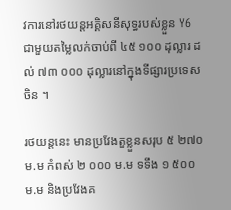វការនៅរថយន្តអគ្គិសនីសុទ្ធរបស់ខ្លួន Y6 ជាមួយតម្លៃលក់ចាប់ពី ៤៥ ១០០ ដុល្លារ ដល់ ៧៣ ០០០ ដុល្លារនៅក្នុងទីផ្សារប្រទេសចិន ។

រថយន្តនេះ មានប្រវែងតួខ្លួនសរុប ៥ ២៧០ ម.ម កំពស់ ២ ០០០ ម.ម ទទឹង ១ ៥០០ ម.ម និងប្រវែងគ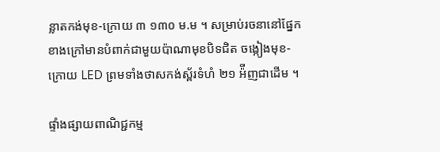ន្លាតកង់មុខ-ក្រោយ ៣ ១៣០ ម.ម ។ សម្រាប់រចនានៅផ្នែកខាងក្រៅមានបំពាក់ជាមួយប៉ាណាមុខបិទជិត ចង្កៀងមុខ-ក្រោយ LED ព្រមទាំងថាសកង់ស្ព័រទំហំ ២១ អ៉ីញជាដើម ។

ផ្ទាំងផ្សាយពាណិជ្ជកម្ម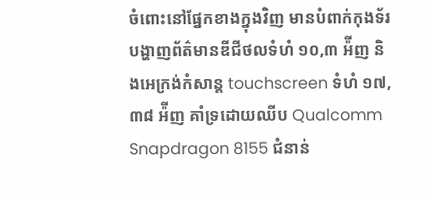ចំពោះនៅផ្នែកខាងក្នុងវិញ មានបំពាក់កុងទ័របង្ហាញព័ត៌មានឌីជីថលទំហំ ១០,៣ អ៉ីញ និងអេក្រង់កំសាន្ត touchscreen ទំហំ ១៧,៣៨ អ៉ីញ គាំទ្រដោយឈីប Qualcomm Snapdragon 8155 ជំនាន់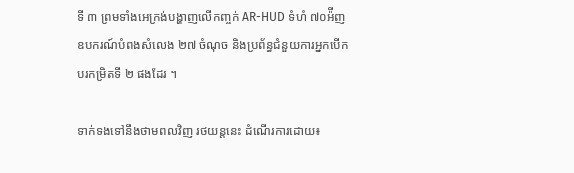ទី ៣ ព្រមទាំងអេក្រង់បង្ហាញលើកញ្ចក់ AR-HUD ទំហំ ៧០អ៉ីញ ឧបករណ៍បំពងសំលេង ២៧ ចំណុច និងប្រព័ន្ធជំនួយការអ្នកបើកបរកម្រិតទី ២ ផងដែរ ។

ទាក់ទងទៅនឹងថាមពលវិញ រថយន្តនេះ ដំណើរការដោយ៖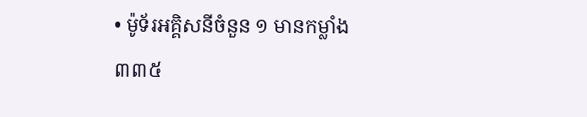• ម៉ូទ័រអគ្គិសនីចំនួន ១ មានកម្លាំង ៣៣៥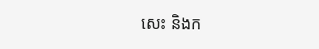សេះ និងក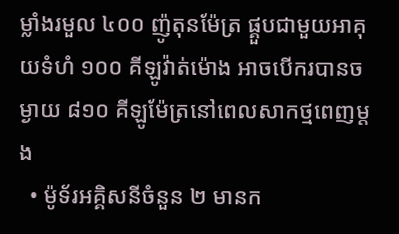ម្លាំងរមួល ៤០០ ញ៉ូតុនម៉ែត្រ ផ្គួបជាមួយអាគុយទំហំ ១០០ គីឡូវ៉ាត់ម៉ោង អាចបើករបានចម្ងាយ ៨១០ គីឡូម៉ែត្រនៅពេលសាកថ្មពេញម្តង
  • ម៉ូទ័រអគ្គិសនីចំនួន ២ មានក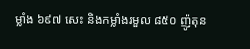ម្លាំង ៦៩៧ សេះ និងកម្លាំងរមួល ៨៥០ ញ៉ូតុន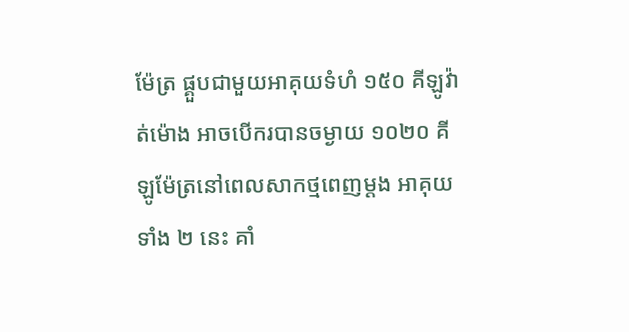ម៉ែត្រ ផ្គួបជាមួយអាគុយទំហំ ១៥០ គីឡូវ៉ាត់ម៉ោង អាចបើករបានចម្ងាយ ១០២០ គីឡូម៉ែត្រនៅពេលសាកថ្មពេញម្តង អាគុយទាំង ២ នេះ គាំ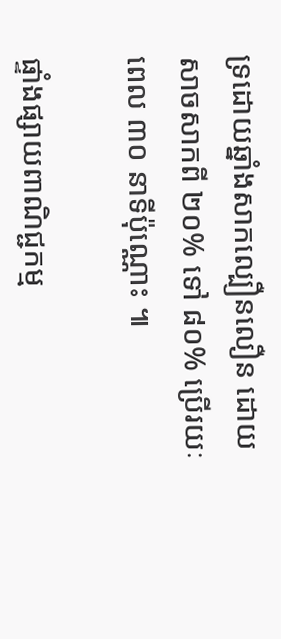ទ្រដោយឆ្នាំងសាកល្បឿនលឿន ដោយសាចសាកពី ២០% ទៅ ៨០% ប្រើរយៈពេល ៣០ នាទីប៉ុណ្ណោះ ៕

ផ្ទាំងផ្សាយពាណិជ្ជកម្ម